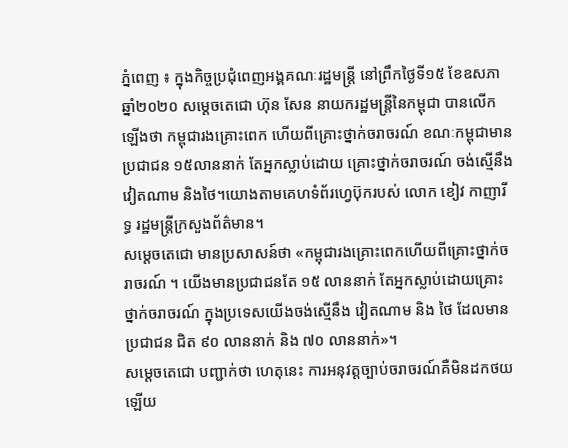ភ្នំពេញ ៖ ក្នុងកិច្ចប្រជុំពេញអង្គគណៈរដ្ឋមន្រ្តី នៅព្រឹកថ្ងៃទី១៥ ខែឧសភា ឆ្នាំ២០២០ សម្តេចតេជោ ហ៊ុន សែន នាយករដ្ឋមន្រ្តីនៃកម្ពុជា បានលើកឡើងថា កម្ពុជារងគ្រោះពេក ហើយពីគ្រោះថ្នាក់ចរាចរណ៍ ខណៈកម្ពុជាមានប្រជាជន ១៥លាននាក់ តែអ្នកស្លាប់ដោយ គ្រោះថ្នាក់ចរាចរណ៍ ចង់ស្មើនឹង វៀតណាម និងថៃ។យោងតាមគេហទំព័រហ្វេប៊ុករបស់ លោក ខៀវ កាញារីទ្ធ រដ្ឋមន្រ្តីក្រសួងព័ត៌មាន។
សម្ដេចតេជោ មានប្រសាសន៍ថា «កម្ពុជារងគ្រោះពេកហើយពីគ្រោះថ្នាក់ចរាចរណ៍ ។ យើងមានប្រជាជនតែ ១៥ លាននាក់ តែអ្នកស្លាប់ដោយគ្រោះថ្នាក់ចរាចរណ៍ ក្នុងប្រទេសយើងចង់ស្មើនឹង វៀតណាម និង ថៃ ដែលមានប្រជាជន ជិត ៩០ លាននាក់ និង ៧០ លាននាក់»។
សម្ដេចតេជោ បញ្ជាក់ថា ហេតុនេះ ការអនុវត្តច្បាប់ចរាចរណ៍គឺមិនដកថយ ឡើយ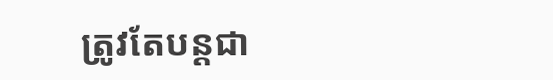ត្រូវតែបន្ដជា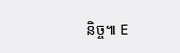និច្ច៕ E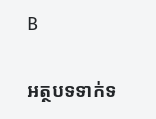B

អត្ថបទទាក់ទ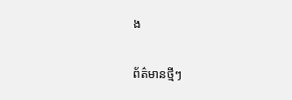ង

ព័ត៌មានថ្មីៗ